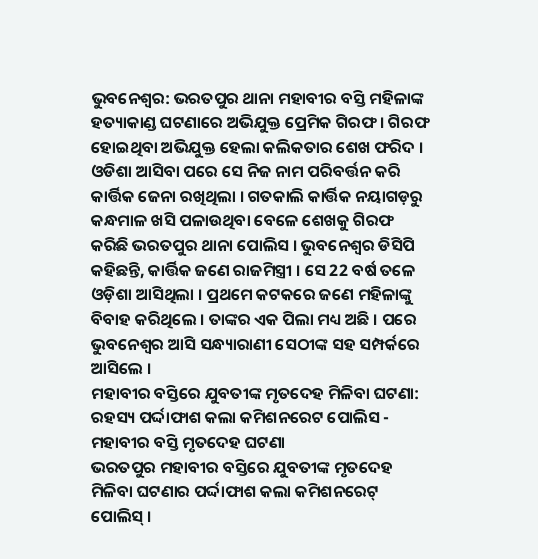ଭୁବନେଶ୍ୱର: ଭରତପୁର ଥାନା ମହାବୀର ବସ୍ତି ମହିଳାଙ୍କ ହତ୍ୟାକାଣ୍ଡ ଘଟଣାରେ ଅଭିଯୁକ୍ତ ପ୍ରେମିକ ଗିରଫ । ଗିରଫ ହୋଇଥିବା ଅଭିଯୁକ୍ତ ହେଲା କଲିକତାର ଶେଖ ଫରିଦ । ଓଡିଶା ଆସିବା ପରେ ସେ ନିଜ ନାମ ପରିବର୍ତ୍ତନ କରି କାର୍ତ୍ତିକ ଜେନା ରଖିଥିଲା । ଗତକାଲି କାର୍ତ୍ତିକ ନୟାଗଡ଼ରୁ କନ୍ଧମାଳ ଖସି ପଳାଉଥିବା ବେଳେ ଶେଖକୁ ଗିରଫ କରିଛି ଭରତପୁର ଥାନା ପୋଲିସ । ଭୁବନେଶ୍ୱର ଡିସିପି କହିଛନ୍ତି, କାର୍ତ୍ତିକ ଜଣେ ରାଜମିସ୍ତ୍ରୀ । ସେ 22 ବର୍ଷ ତଳେ ଓଡ଼ିଶା ଆସିଥିଲା । ପ୍ରଥମେ କଟକରେ ଜଣେ ମହିଳାଙ୍କୁ ବିବାହ କରିଥିଲେ । ତାଙ୍କର ଏକ ପିଲା ମଧ୍ୟ ଅଛି । ପରେ ଭୁବନେଶ୍ୱର ଆସି ସନ୍ଧ୍ୟାରାଣୀ ସେଠୀଙ୍କ ସହ ସମ୍ପର୍କରେ ଆସିଲେ ।
ମହାବୀର ବସ୍ତିରେ ଯୁବତୀଙ୍କ ମୃତଦେହ ମିଳିବା ଘଟଣା: ରହସ୍ୟ ପର୍ଦ୍ଦାଫାଶ କଲା କମିଶନରେଟ ପୋଲିସ - ମହାବୀର ବସ୍ତି ମୃତଦେହ ଘଟଣା
ଭରତପୁର ମହାବୀର ବସ୍ତିରେ ଯୁବତୀଙ୍କ ମୃତଦେହ ମିଳିବା ଘଟଣାର ପର୍ଦ୍ଦାଫାଶ କଲା କମିଶନରେଟ୍ ପୋଲିସ୍ ।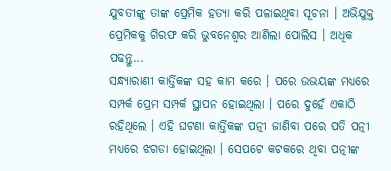ଯୁବତୀଙ୍କୁ ତାଙ୍କ ପ୍ରେମିକ ହତ୍ୟା କରି ପଳାଇଥିବା ସୂଚନା । ଅଭିଯୁକ୍ତ ପ୍ରେମିକକୁ ଗିରଫ କରି ଭୁବନେଶ୍ୱର ଆଣିଲା ପୋଲିସ । ଅଧିକ ପଢନ୍ତୁ...
ସନ୍ଧ୍ୟାରାଣୀ କାର୍ତ୍ତିକଙ୍କ ସହ କାମ କରେ । ପରେ ଉଭୟଙ୍କ ମଧ୍ୟରେ ସମ୍ପର୍କ ପ୍ରେମ ସମ୍ପର୍କ ସ୍ଥାପନ ହୋଇଥିଲା । ପରେ ଦୁହେଁ ଏକାଠି ରହିଥିଲେ । ଏହି ଘଟଣା କାର୍ତ୍ତିକଙ୍କ ପତ୍ନୀ ଜାଣିବା ପରେ ପତି ପତ୍ନୀ ମଧ୍ୟରେ ଝଗଡା ହୋଇଥିଲା । ସେପଟେ କଟକରେ ଥିବା ପତ୍ନୀଙ୍କ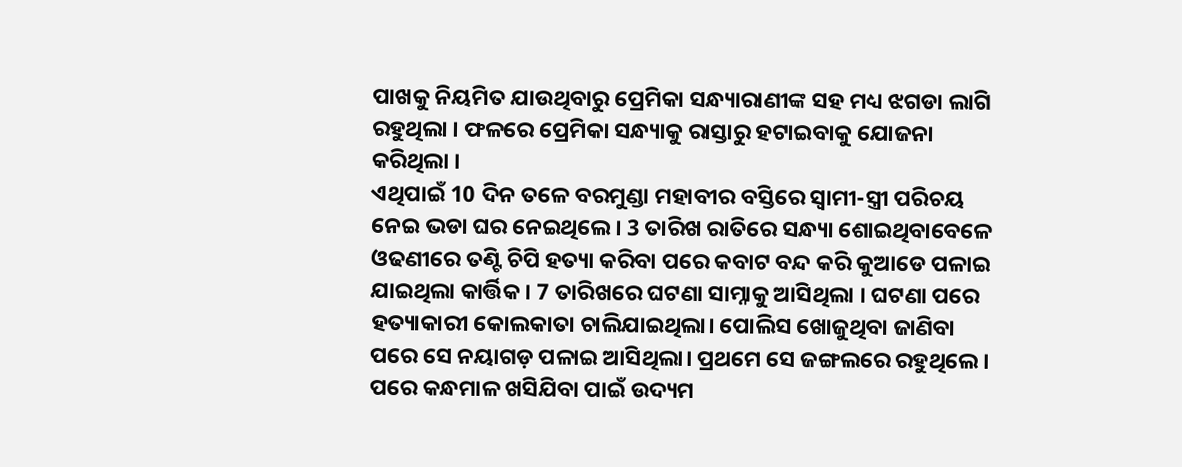ପାଖକୁ ନିୟମିତ ଯାଉଥିବାରୁ ପ୍ରେମିକା ସନ୍ଧ୍ୟାରାଣୀଙ୍କ ସହ ମଧ୍ୟ ଝଗଡା ଲାଗି ରହୁଥିଲା । ଫଳରେ ପ୍ରେମିକା ସନ୍ଧ୍ୟାକୁ ରାସ୍ତାରୁ ହଟାଇବାକୁ ଯୋଜନା କରିଥିଲା ।
ଏଥିପାଇଁ 10 ଦିନ ତଳେ ବରମୁଣ୍ଡା ମହାବୀର ବସ୍ତିରେ ସ୍ୱାମୀ-ସ୍ତ୍ରୀ ପରିଚୟ ନେଇ ଭଡା ଘର ନେଇଥିଲେ । 3 ତାରିଖ ରାତିରେ ସନ୍ଧ୍ୟା ଶୋଇଥିବାବେଳେ ଓଢଣୀରେ ତଣ୍ଟି ଚିପି ହତ୍ୟା କରିବା ପରେ କବାଟ ବନ୍ଦ କରି କୁଆଡେ ପଳାଇ ଯାଇଥିଲା କାର୍ତ୍ତିକ । 7 ତାରିଖରେ ଘଟଣା ସାମ୍ନାକୁ ଆସିଥିଲା । ଘଟଣା ପରେ ହତ୍ୟାକାରୀ କୋଲକାତା ଚାଲିଯାଇଥିଲା। ପୋଲିସ ଖୋଜୁଥିବା ଜାଣିବା ପରେ ସେ ନୟାଗଡ଼ ପଳାଇ ଆସିଥିଲା। ପ୍ରଥମେ ସେ ଜଙ୍ଗଲରେ ରହୁଥିଲେ। ପରେ କନ୍ଧମାଳ ଖସିଯିବା ପାଇଁ ଉଦ୍ୟମ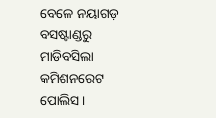ବେଳେ ନୟାଗଡ଼ ବସଷ୍ଟାଣ୍ଡରୁ ମାଡିବସିଲା କମିଶନରେଟ ପୋଲିସ ।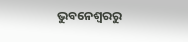ଭୁବନେଶ୍ବରରୁ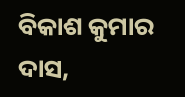ବିକାଶ କୁମାର ଦାସ,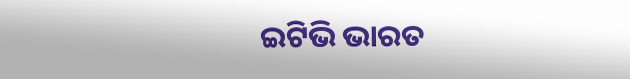ଇଟିଭି ଭାରତ